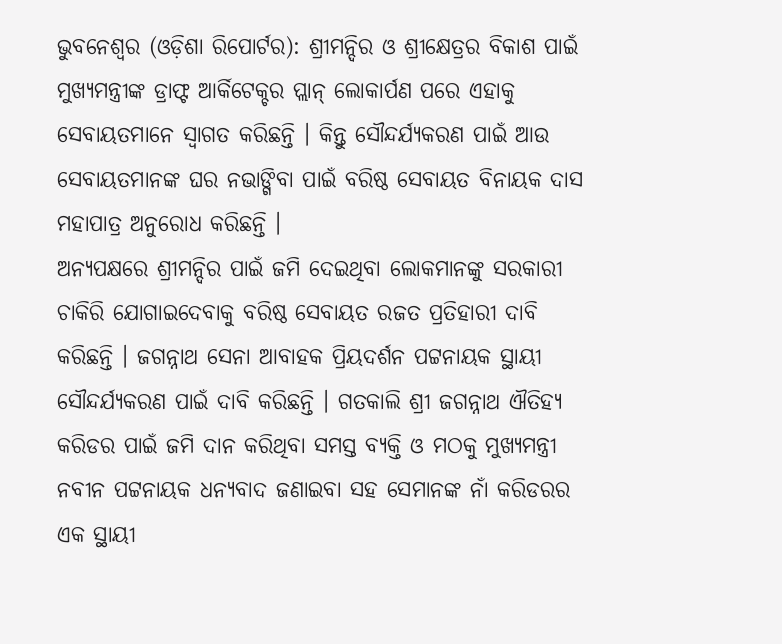ଭୁବନେଶ୍ୱର (ଓଡ଼ିଶା ରିପୋର୍ଟର): ଶ୍ରୀମନ୍ଦିର ଓ ଶ୍ରୀକ୍ଷେତ୍ରର ବିକାଶ ପାଇଁ ମୁଖ୍ୟମନ୍ତ୍ରୀଙ୍କ ଡ୍ରାଫ୍ଟ ଆର୍କିଟେକ୍ଚର ପ୍ଲାନ୍ ଲୋକାର୍ପଣ ପରେ ଏହାକୁ ସେବାୟତମାନେ ସ୍ୱାଗତ କରିଛନ୍ତି । କିନ୍ତୁ ସୌନ୍ଦର୍ଯ୍ୟକରଣ ପାଇଁ ଆଉ ସେବାୟତମାନଙ୍କ ଘର ନଭାଙ୍ଗିବା ପାଇଁ ବରିଷ୍ଠ ସେବାୟତ ବିନାୟକ ଦାସ ମହାପାତ୍ର ଅନୁରୋଧ କରିଛନ୍ତି ।
ଅନ୍ୟପକ୍ଷରେ ଶ୍ରୀମନ୍ଦିର ପାଇଁ ଜମି ଦେଇଥିବା ଲୋକମାନଙ୍କୁ ସରକାରୀ ଚାକିରି ଯୋଗାଇଦେବାକୁ ବରିଷ୍ଠ ସେବାୟତ ରଜତ ପ୍ରତିହାରୀ ଦାବି କରିଛନ୍ତି । ଜଗନ୍ନାଥ ସେନା ଆବାହକ ପ୍ରିୟଦର୍ଶନ ପଟ୍ଟନାୟକ ସ୍ଥାୟୀ ସୌନ୍ଦର୍ଯ୍ୟକରଣ ପାଇଁ ଦାବି କରିଛନ୍ତି । ଗତକାଲି ଶ୍ରୀ ଜଗନ୍ନାଥ ଐତିହ୍ୟ କରିଡର ପାଇଁ ଜମି ଦାନ କରିଥିବା ସମସ୍ତ ବ୍ୟକ୍ତି ଓ ମଠକୁ ମୁଖ୍ୟମନ୍ତ୍ରୀ ନବୀନ ପଟ୍ଟନାୟକ ଧନ୍ୟବାଦ ଜଣାଇବା ସହ ସେମାନଙ୍କ ନାଁ କରିଡରର ଏକ ସ୍ଥାୟୀ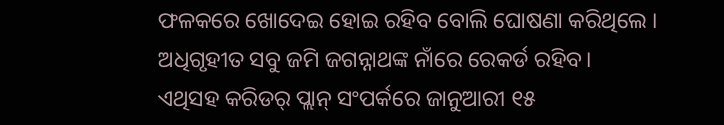ଫଳକରେ ଖୋଦେଇ ହୋଇ ରହିବ ବୋଲି ଘୋଷଣା କରିଥିଲେ । ଅଧିଗୃହୀତ ସବୁ ଜମି ଜଗନ୍ନାଥଙ୍କ ନାଁରେ ରେକର୍ଡ ରହିବ।
ଏଥିସହ କରିଡର୍ ପ୍ଲାନ୍ ସଂପର୍କରେ ଜାନୁଆରୀ ୧୫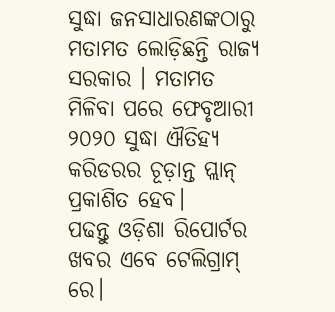ସୁଦ୍ଧା ଜନସାଧାରଣଙ୍କଠାରୁ ମତାମତ ଲୋଡ଼ିଛନ୍ତି ରାଜ୍ୟ ସରକାର । ମତାମତ ମିଳିବା ପରେ ଫେବୃଆରୀ ୨୦୨୦ ସୁଦ୍ଧା ଐତିହ୍ୟ କରିଡରର ଚୂଡ଼ାନ୍ତ ପ୍ଲାନ୍ ପ୍ରକାଶିତ ହେବ।
ପଢନ୍ତୁ ଓଡ଼ିଶା ରିପୋର୍ଟର ଖବର ଏବେ ଟେଲିଗ୍ରାମ୍ ରେ।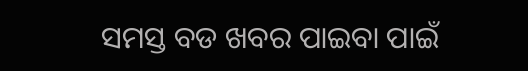ସମସ୍ତ ବଡ ଖବର ପାଇବା ପାଇଁ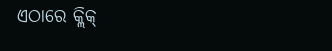ଏଠାରେ କ୍ଲିକ୍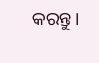କରନ୍ତୁ।